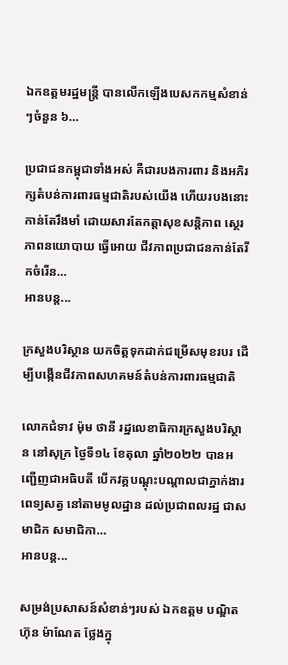ឯកឧត្តមរដ្ឋមន្ត្រី បានលើកឡើងបេសកកម្មសំខាន់ៗចំនួន ៦…

ប្រជាជនកម្ពុជាទាំងអស់ គឺជារបងការពារ និងអភិរក្សតំបន់ការពារធម្មជាតិរបស់យើង ហើយរបងនោះ កាន់តែរឹងមាំ ដោយសារតែកត្តាសុខសន្តិភាព ស្ថេរភាពនយោបាយ ធ្វើអោយ ជីវភាពប្រជាជនកាន់តែរីកចំរើន…
អានបន្ត...

ក្រសួងបរិស្ថាន យកចិត្តទុកដាក់ជម្រើសមុខរបរ ដើម្បីបង្កើនជីវភាពសហគមន៍តំបន់ការពារធម្មជាតិ

លោកជំទាវ ម៉ុម ថានី រដ្ឋលេខាធិការក្រសួងបរិស្ថាន នៅសុក្រ ថ្ងៃទី១៤ ខែតុលា ឆ្នាំ២០២២ បានអញ្ជើញជាអធិបតី បើកវគ្គបណ្តុះបណ្តាលជាភ្នាក់ងារពេទ្យសត្វ នៅតាមមូលដ្ឋាន ដល់ប្រជាពលរដ្ឋ ជាសមាជិក សមាជិកា…
អានបន្ត...

សម្រង់ប្រសាសន៍សំខាន់ៗរបស់ ឯកឧត្តម បណ្ឌិត ហ៊ុន ម៉ាណែត ថ្លែងក្នុ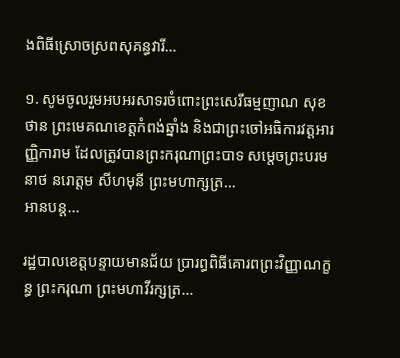ងពិធីស្រោចស្រពសុគន្ធវារី…

១. សូមចូលរួមអបអរសាទរចំពោះព្រះសេរីធម្មញាណ សុខ ថាន ព្រះមេគណខេត្តកំពង់ឆ្នាំង និងជាព្រះចៅអធិការវត្តអារញ្ញិការាម ដែលត្រូវបានព្រះករុណាព្រះបាទ សម្តេចព្រះបរមនាថ នរោត្តម សីហមុនី ព្រះមហាក្សត្រ…
អានបន្ត...

រដ្ឋបាលខេត្តបន្ទាយមានជ័យ ប្រារព្ធពិធីគោរពព្រះវិញ្ញាណក្ខន្ធ ព្រះករុណា ព្រះមហាវីរក្សត្រ…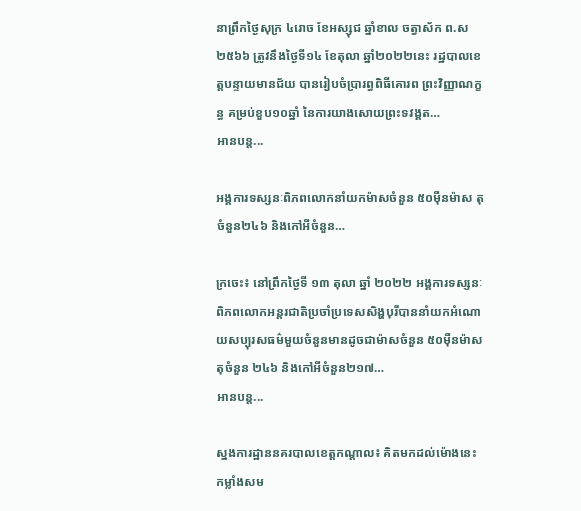នាព្រឹកថ្ងៃសុក្រ ៤រោច ខែអស្សុជ ឆ្នាំខាល ចត្វាស័ក ព.ស២៥៦៦ ត្រូវនឹងថ្ងៃទី១៤ ខែតុលា ឆ្នាំ២០២២នេះ រដ្ឋបាលខេត្តបន្ទាយមានជ័យ បានរៀបចំប្រារព្ធពិធីគោរព ព្រះវិញ្ញាណក្ខន្ធ គម្រប់ខួប១០ឆ្នាំ នៃការយាងសោយព្រះទវង្គត…
អានបន្ត...

អង្គការទស្សនៈពិភពលោកនាំយកម៉ាសចំនួន ៥០ម៉ឺនម៉ាស តុ ចំនួន២៤៦ និងកៅអីចំនួន…

ក្រចេះ៖ នៅព្រឹកថ្ងៃទី ១៣ តុលា ឆ្នាំ ២០២២ អង្គការទស្សនៈពិភពលោកអន្តរជាតិប្រចាំប្រទេសសិង្ហបុរីបាននាំយកអំណោយសប្បុរសធម៌មួយចំនួនមានដូចជាម៉ាសចំនួន ៥០ម៉ឺនម៉ាស តុចំនួន ២៤៦ និងកៅអីចំនួន២១៧…
អានបន្ត...

ស្នងការដ្ឋាននគរបាលខេត្តកណ្តាល៖ គិតមកដល់ម៉ោងនេះ កម្លាំងសម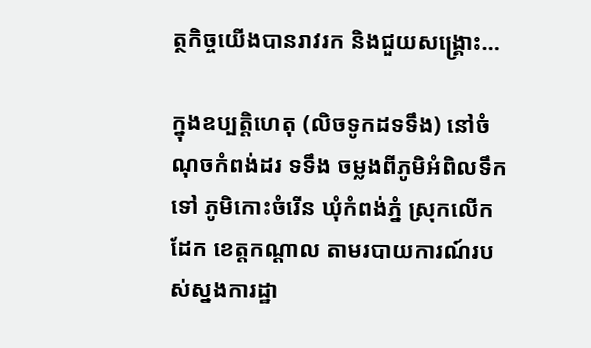ត្ថកិច្ចយើងបានរាវរក និងជួយសង្គ្រោះ…

ក្នុងឧប្បត្តិហេតុ (លិចទូកដទទឹង) នៅចំណុចកំពង់ដរ ទទឹង ចម្លងពីភូមិអំពិលទឹក ទៅ ភូមិកោះចំរើន ឃុំកំពង់ភ្នំ ស្រុកលើកដែក ខេត្តកណ្តាល តាមរបាយការណ៍របស់ស្នងការដ្ឋា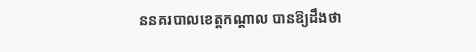ននគរបាលខេត្តកណ្តាល បានឱ្យដឹងថា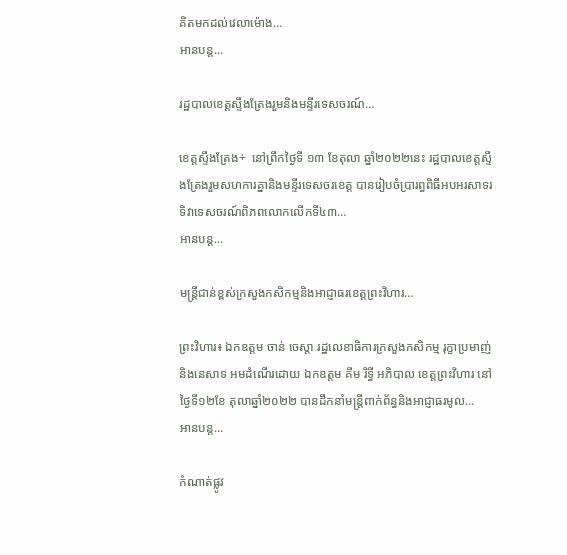គិតមកដល់វេលាម៉ោង…
អានបន្ត...

រដ្ឋបាលខេត្តស្ទឹងត្រែងរួមនិងមន្ទីរទេសចរណ៍…

ខេត្តស្ទឹងត្រែង÷  នៅព្រឹកថ្ងៃទី ១៣ ខែតុលា ឆ្នាំ២០២២នេះ រដ្ឋបាលខេត្តស្ទឹងត្រែងរួមសហការគ្នានិងមន្ទីរទេសចរខេត្ត បានរៀបចំប្រារព្ធពិធីអបអរសាទរទិវាទេសចរណ៍ពិភពលោកលើកទី៤៣…
អានបន្ត...

មន្ត្រីជាន់ខ្ពស់ក្រសួងកសិកម្មនិងអាជ្ញាធរខេត្តព្រះវិហារ…

ព្រះវិហារ៖ ឯកឧត្តម ចាន់ ចេស្តា រដ្ឋលេខាធិការក្រសួងកសិកម្ម រុក្ខាប្រមាញ់និងនេសាទ អមដំណើរដោយ ឯកឧត្តម គីម រិទ្ធី អភិបាល ខេត្តព្រះវិហារ នៅថ្ងៃទី១២ខែ តុលាឆ្នាំ២០២២ បានដឹកនាំមន្ត្រីពាក់ព័ន្ធនិងអាជ្ញាធរមូល…
អានបន្ត...

កំណាត់ផ្លូវ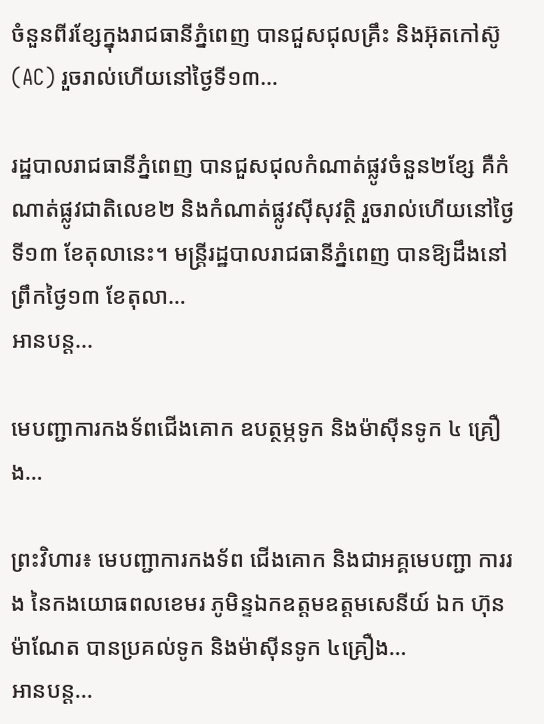ចំនួនពីរខ្សែក្នុងរាជធានីភ្នំពេញ បានជួសជុលគ្រឹះ និងអ៊ុតកៅស៊ូ (AC) រួចរាល់ហើយនៅថ្ងៃទី១៣…

រដ្ឋបាលរាជធានីភ្នំពេញ បានជួសជុលកំណាត់ផ្លូវចំនួន២ខ្សែ គឺកំណាត់ផ្លូវជាតិលេខ២ និងកំណាត់ផ្លូវស៊ីសុវត្ថិ រួចរាល់ហើយនៅថ្ងៃទី១៣ ខែតុលានេះ។ មន្ត្រីរដ្ឋបាលរាជធានីភ្នំពេញ បានឱ្យដឹងនៅព្រឹកថ្ងៃ១៣ ខែតុលា…
អានបន្ត...

មេបញ្ជាការកងទ័ពជើងគោក ឧបត្ថម្ភទូក និងម៉ាស៊ីនទូក ៤ គ្រឿង…

ព្រះវិហារ៖ មេបញ្ជាការកងទ័ព ជើងគោក និងជាអគ្គមេបញ្ជា ការរង នៃកងយោធពលខេមរ ភូមិន្ទឯកឧត្តមឧត្តមសេនីយ៍ ឯក ហ៊ុន ម៉ាណែត បានប្រគល់ទូក និងម៉ាស៊ីនទូក ៤គ្រឿង…
អានបន្ត...